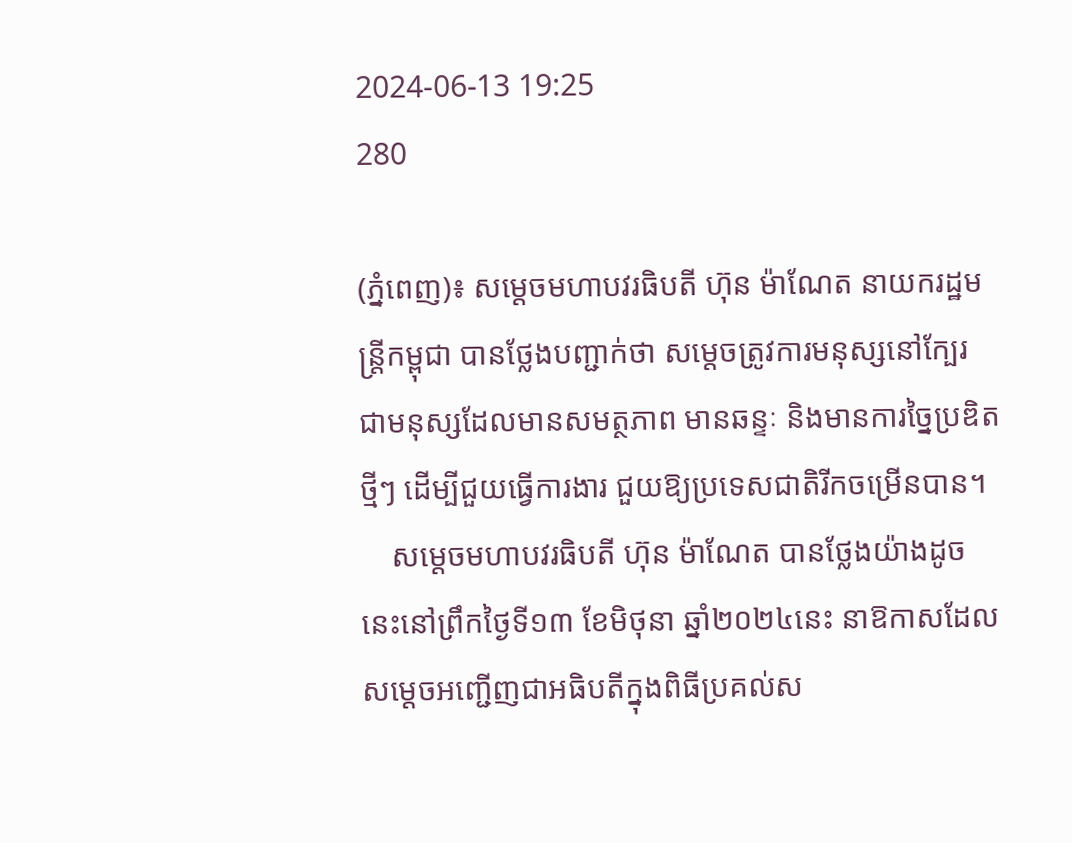2024-06-13 19:25
280

(ភ្នំពេញ)៖ សម្តេចមហាបវរធិបតី ហ៊ុន ម៉ាណែត នាយករដ្ឋមន្ត្រីកម្ពុជា បានថ្លែងបញ្ជាក់ថា សម្តេចត្រូវការមនុស្សនៅក្បែរ ជាមនុស្សដែលមានសមត្ថភាព មានឆន្ទៈ និងមានការច្នៃប្រឌិតថ្មីៗ ដើម្បីជួយធ្វើការងារ ជួយឱ្យប្រទេសជាតិរីកចម្រើនបាន។
    សម្តេចមហាបវរធិបតី ហ៊ុន ម៉ាណែត បានថ្លែងយ៉ាងដូចនេះនៅព្រឹកថ្ងៃទី១៣ ខែមិថុនា ឆ្នាំ២០២៤នេះ នាឱកាសដែលសម្តេចអញ្ជើញជាអធិបតីក្នុងពិធីប្រគល់ស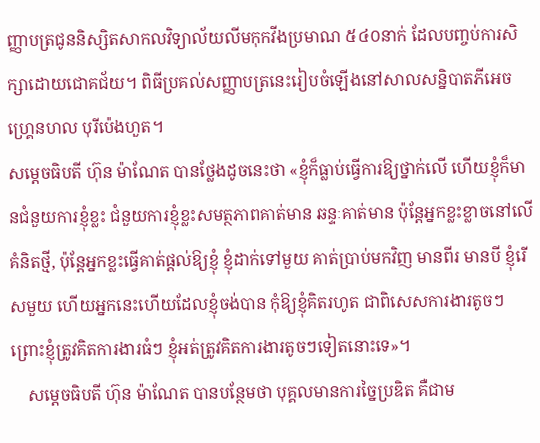ញ្ញាបត្រជូននិស្សិតសាកលវិទ្យាល័យលីមកុកវីងប្រមាណ ៥៤០នាក់ ដែលបញ្ចប់ការសិក្សាដោយជោគជ័យ។ ពិធីប្រគល់សញ្ញាបត្រនេះរៀបចំឡើងនៅសាលសន្និបាតភីអេច ហ្គ្រេនហល បុរីប៉េងហួត។
សម្តេចធិបតី ហ៊ុន ម៉ាណែត បានថ្លែងដូចនេះថា «ខ្ញុំក៏ធ្លាប់ធ្វើការឱ្យថ្នាក់លើ ហើយខ្ញុំក៏មានជំនួយការខ្ញុំខ្លះ ជំនួយការខ្ញុំខ្លះសមត្ថភាពគាត់មាន ឆន្ទៈគាត់មាន ប៉ុន្តែអ្នកខ្លះខ្លាចនៅលើគំនិតថ្មី, ប៉ុន្តែអ្នកខ្លះធ្វើគាត់ផ្តល់ឱ្យខ្ញុំ ខ្ញុំដាក់ទៅមួយ គាត់ប្រាប់មកវិញ មានពីរ មានបី ខ្ញុំរើសមួយ ហើយអ្នកនេះហើយដែលខ្ញុំចង់បាន កុំឱ្យខ្ញុំគិតរហូត ជាពិសេសការងារតូចៗ ព្រោះខ្ញុំត្រូវគិតការងារធំៗ ខ្ញុំអត់ត្រូវគិតការងារតូចៗទៀតនោះទេ»។
    សម្តេចធិបតី ហ៊ុន ម៉ាណែត បានបន្ថែមថា បុគ្គលមានការច្នៃប្រឌិត គឺជាម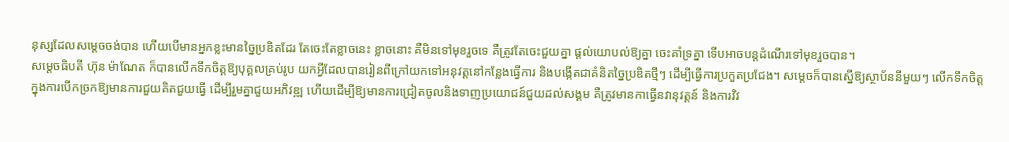នុស្សដែលសម្តេចចង់បាន ហើយបើមានអ្នកខ្លះមានច្នៃប្រឌិតដែរ តែចេះតែខ្លាចនេះ ខ្លាចនោះ គឺមិនទៅមុខរួចទេ គឺត្រូវតែចេះជួយគ្នា ផ្តល់យោបល់ឱ្យគ្នា ចេះគាំទ្រគ្នា ទើបអាចបន្តដំណើរទៅមុខរួចបាន។
សម្តេចធិបតី ហ៊ុន ម៉ាណែត ក៏បានលើកទឹកចិត្តឱ្យបុគ្គលគ្រប់រូប យកអ្វីដែលបានរៀនពីក្រៅយកទៅអនុវត្តនៅកន្លែងធ្វើការ និងបង្កើតជាគំនិតច្នៃប្រឌិតថ្មីៗ ដើម្បីធ្វើការប្រកួតប្រជែង។ សម្តេចក៏បានស្នើឱ្យស្ថាប័ននីមួយៗ លើកទឹកចិត្តក្នុងការបើកច្រកឱ្យមានការជួយគិតជួយធ្វើ ដើម្បីរួមគ្នាជួយអភិវឌ្ឍ ហើយដើម្បីឱ្យមានការជ្រៀតចូលនិងទាញប្រយោជន៍ជួយដល់សង្គម គឺត្រូវមានកាធ្វើនវានុវត្តន៍ និងការវិវ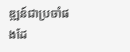ឌ្ឍន៍ជាប្រចាំផងដែ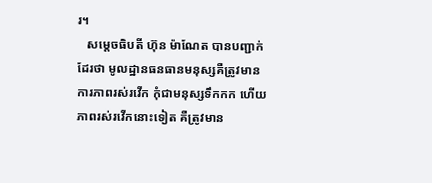រ។
   សម្តេចធិបតី ហ៊ុន ម៉ាណែត បានបញ្ជាក់ដែរថា មូលដ្ឋានធនធានមនុស្សគឺត្រូវមានការភាពរស់រវើក កុំជាមនុស្សទឹកកក ហើយភាពរស់រវើកនោះទៀត គឺត្រូវមាន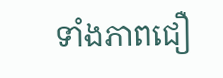ទាំងភាពជឿ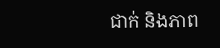ជាក់ និងភាព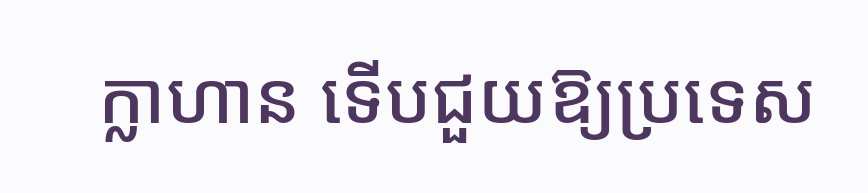ក្លាហាន ទើបជួយឱ្យប្រទេស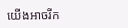យើងអាចរីក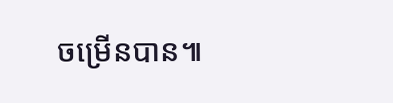ចម្រើនបាន៕